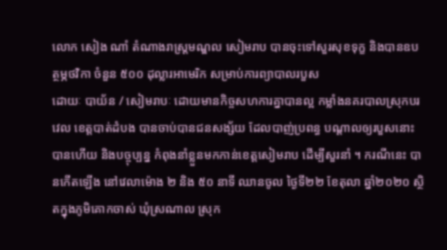លោក សៀង ណាំ តំណាងរាស្ត្រមណ្ឌល សៀមរាប បានចុះទៅសួរសុខទុក្ខ និងបានឧបត្ថម្ភថវិកា ចំនួន ៥០០ ដុល្លារអាមេរិក សម្រាប់ការព្យាបាលរបួស
ដោយៈ បាយ័ន / សៀមរាបៈ ដោយមានកិច្ចសហការគ្នាបានល្អ កម្លាំងនគរបាលស្រុកបរវេល ខេត្តបាត់ដំបង បានចាប់បានជនសង្ស័យ ដែលបាញ់ប្រពន្ធ បណ្តាលឲ្យរបួសនោះបានហើយ និងបច្ចុប្បន្ន កំពុងនាំខ្លួនមកកាន់ខេត្តសៀមរាប ដើម្បីសួរនាំ ។ ករណីនេះ បានកើតឡើង នៅវេលាម៉ោង ២ និង ៥០ នាទី ឈានចូល ថ្ងៃទី២២ ខែតុលា ឆ្នាំ២០២០ ស្ថិតក្នុងភូមិគោកចាស់ ឃុំស្រណាល ស្រុក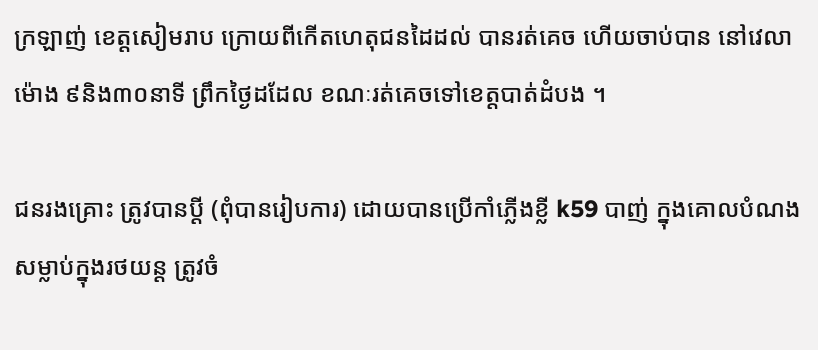ក្រឡាញ់ ខេត្តសៀមរាប ក្រោយពីកើតហេតុជនដៃដល់ បានរត់គេច ហើយចាប់បាន នៅវេលាម៉ោង ៩និង៣០នាទី ព្រឹកថ្ងៃដដែល ខណៈរត់គេចទៅខេត្តបាត់ដំបង ។

ជនរងគ្រោះ ត្រូវបានប្តី (ពុំបានរៀបការ) ដោយបានប្រើកាំភ្លើងខ្លី k59 បាញ់ ក្នុងគោលបំណង សម្លាប់ក្នុងរថយន្ត ត្រូវចំ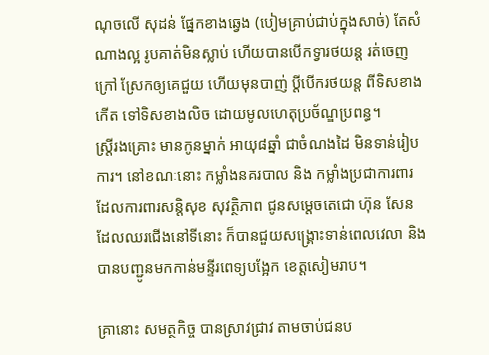ណុចលើ សុដន់ ផ្នែកខាងឆ្វេង (បៀមគ្រាប់ជាប់ក្នុងសាច់) តែសំណាងល្អ រូបគាត់មិនស្លាប់ ហើយបានបើកទ្វារថយន្ត រត់ចេញក្រៅ ស្រែកឲ្យគេជួយ ហើយមុនបាញ់ ប្តីបើករថយន្ត ពីទិសខាងកើត ទៅទិសខាងលិច ដោយមូលហេតុប្រច័ណ្ឌប្រពន្ធ។
ស្ត្រីរងគ្រោះ មានកូនម្នាក់ អាយុ៨ឆ្នាំ ជាចំណងដៃ មិនទាន់រៀបការ។ នៅខណៈនោះ កម្លាំងនគរបាល និង កម្លាំងប្រជាការពារ ដែលការពារសន្តិសុខ សុវត្ថិភាព ជូនសម្តេចតេជោ ហ៊ុន សែន ដែលឈរជើងនៅទីនោះ ក៏បានជួយសង្គ្រោះទាន់ពេលវេលា និងបានបញ្ជូនមកកាន់មន្ទីរពេទ្យបង្អែក ខេត្តសៀមរាប។

គ្រានោះ សមត្ថកិច្ច បានស្រាវជ្រាវ តាមចាប់ជនប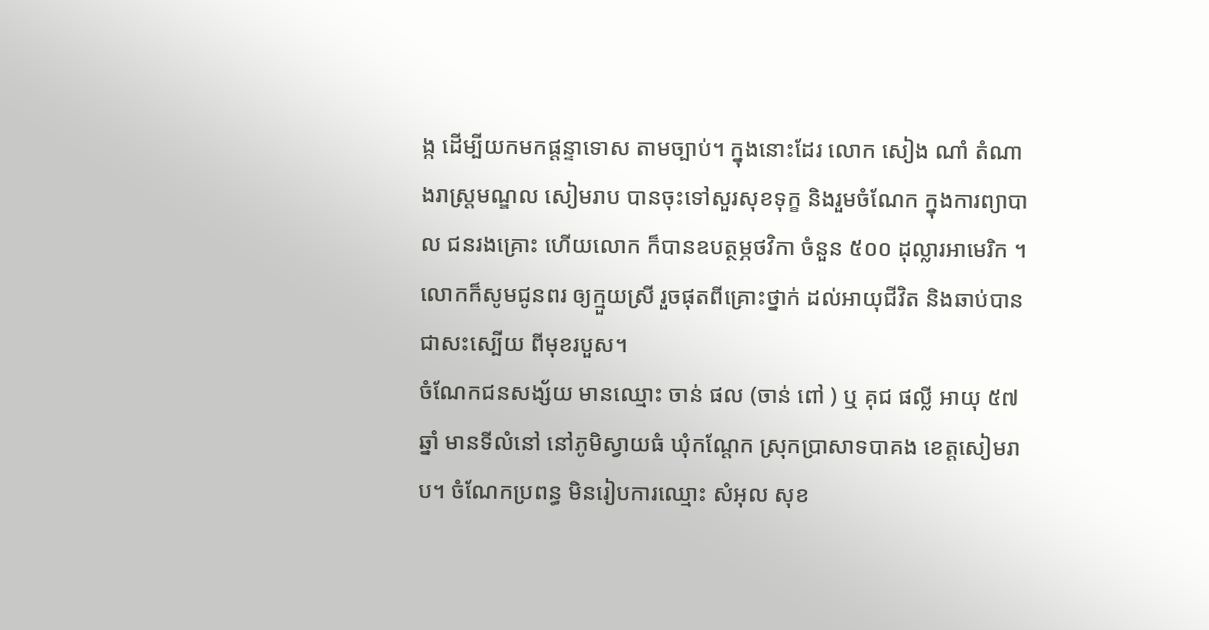ង្ក ដើម្បីយកមកផ្តន្ទាទោស តាមច្បាប់។ ក្នុងនោះដែរ លោក សៀង ណាំ តំណាងរាស្ត្រមណ្ឌល សៀមរាប បានចុះទៅសួរសុខទុក្ខ និងរួមចំណែក ក្នុងការព្យាបាល ជនរងគ្រោះ ហើយលោក ក៏បានឧបត្ថម្ភថវិកា ចំនួន ៥០០ ដុល្លារអាមេរិក ។ លោកក៏សូមជូនពរ ឲ្យក្មួយស្រី រួចផុតពីគ្រោះថ្នាក់ ដល់អាយុជីវិត និងឆាប់បានជាសះស្បើយ ពីមុខរបួស។
ចំណែកជនសង្ស័យ មានឈ្មោះ ចាន់ ផល (ចាន់ ពៅ ) ឬ គុជ ផល្លី អាយុ ៥៧ឆ្នាំ មានទីលំនៅ នៅភូមិស្វាយធំ ឃុំកណ្តែក ស្រុកប្រាសាទបាគង ខេត្តសៀមរាប។ ចំណែកប្រពន្ធ មិនរៀបការឈ្មោះ សំអុល សុខ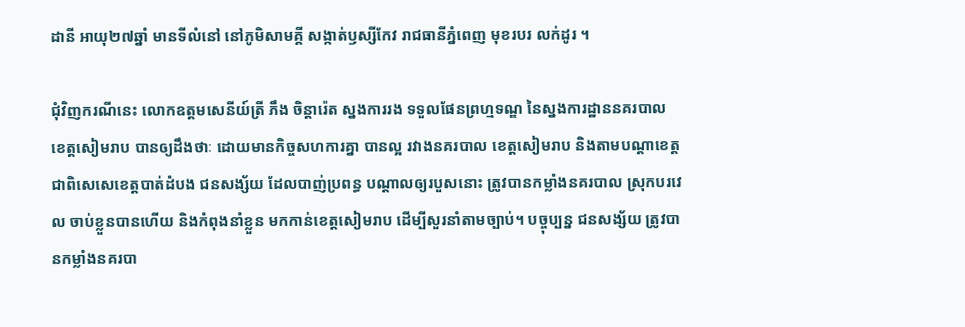ដានី អាយុ២៧ឆ្នាំ មានទីលំនៅ នៅភូមិសាមគ្គី សង្កាត់ឫស្សីកែវ រាជធានីភ្នំពេញ មុខរបរ លក់ដូរ ។

ជុំវិញករណីនេះ លោកឧត្តមសេនីយ៍ត្រី ភឹង ចិន្តារ៉េត ស្នងការរង ទទួលផែនព្រហ្មទណ្ឌ នៃស្នងការដ្ឋាននគរបាល ខេត្តសៀមរាប បានឲ្យដឹងថាៈ ដោយមានកិច្ចសហការគ្នា បានល្អ រវាងនគរបាល ខេត្តសៀមរាប និងតាមបណ្តាខេត្ត ជាពិសេសេខេត្តបាត់ដំបង ជនសង្ស័យ ដែលបាញ់ប្រពន្ធ បណ្តាលឲ្យរបួសនោះ ត្រូវបានកម្លាំងនគរបាល ស្រុកបរវេល ចាប់ខ្លួនបានហើយ និងកំពុងនាំខ្លួន មកកាន់ខេត្តសៀមរាប ដើម្បីសួរនាំតាមច្បាប់។ បច្ចុប្បន្ន ជនសង្ស័យ ត្រូវបានកម្លាំងនគរបា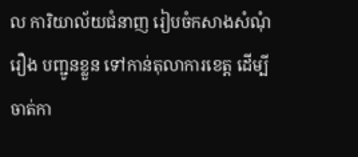ល ការិយាល័យជំនាញ រៀបចំកសាងសំណុំរឿង បញ្ជូនខ្លួន ទៅកាន់តុលាការខេត្ត ដើម្បីចាត់កា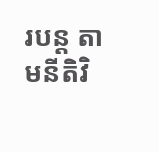របន្ត តាមនីតិវិ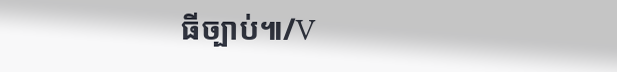ធីច្បាប់៕/V